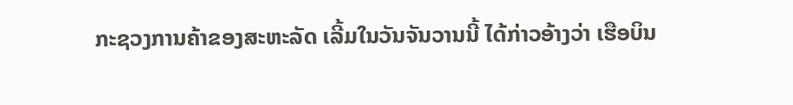ກະຊວງການຄ້າຂອງສະຫະລັດ ເລີ້ມໃນວັນຈັນວານນີ້ ໄດ້ກ່າວອ້າງວ່າ ເຮືອບິນ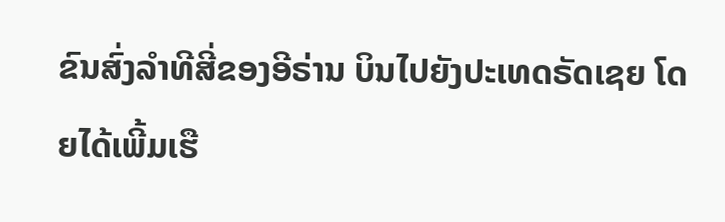ຂົນສົ່ງລຳທີສີ່ຂອງອີຣ່ານ ບິນໄປຍັງປະເທດຣັດເຊຍ ໂດຍໄດ້ເພີ້ມເຮື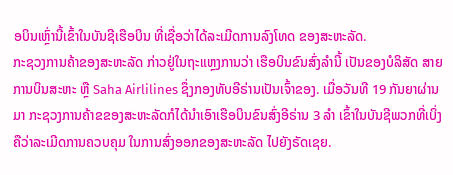ອບິນເຫຼົ່ານີ້ເຂົ້າໃນບັນຊີເຮືອບິນ ທີ່ເຊື່ອວ່າໄດ້ລະເມີດການລົງໂທດ ຂອງສະຫະລັດ.
ກະຊວງການຄ້າຂອງສະຫະລັດ ກ່າວຢູ່ໃນຖະແຫຼງການວ່າ ເຮືອບິນຂົນສົ່ງລຳນີ້ ເປັນຂອງບໍລິສັດ ສາຍການບິນສະຫະ ຫຼື Saha Airlilines ຊຶ່ງກອງທັບອີຣ່ານເປັນເຈົ້າຂອງ. ເມື່ອວັນທີ 19 ກັນຍາຜ່ານມາ ກະຊວງການຄ້າຂຂອງສະຫະລັດກໍໄດ້ນຳເອົາເຮືອບິນຂົນສົ່ງອີຣ່ານ 3 ລຳ ເຂົ້າໃນບັນຊີພວກທີ່ເບິ່ງຄືວ່າລະເມີດການຄວບຄຸມ ໃນການສົ່ງອອກຂອງສະຫະລັດ ໄປຍັງຣັດເຊຍ.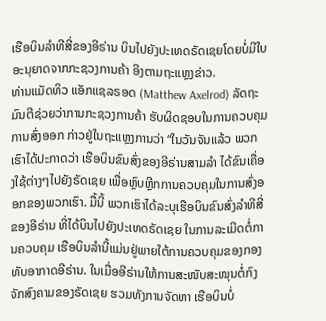ເຮືອບິນລຳທີສີ່ຂອງອີຣ່ານ ບິນໄປຍັງປະເທດຣັດເຊຍໂດຍບໍ່ມີໃບອະນຸຍາດຈາກກະຊວງການຄ້າ ອີງຕາມຖະແຫຼງຂ່າວ.
ທ່ານແມັດທິວ ແອັກແຊລຣອດ (Matthew Axelrod) ລັດຖະມົນຕີຊ່ວຍວ່າການກະຊວງການຄ້າ ຮັບຜິດຊອບໃນການຄວບຄຸມການສົ່ງອອກ ກ່າວຢູ່ໃນຖະແຫຼງການວ່າ “ໃນວັນຈັນແລ້ວ ພວກເຮົາໄດ້ປະກາດວ່າ ເຮືອບິນຂົນສົ່ງຂອງອີຣ່ານສາມລຳ ໄດ້ຂົນເຄື່ອງໃຊ້ຕ່າງໆໄປຍັງຣັດເຊຍ ເພື່ອຫຼົບຫຼີກການຄວບຄຸມໃນການສົ່ງອອກຂອງພວກເຮົາ. ມື້ນີ້ ພວກເຮົາໄດ້ລະບຸເຮືອບິນຂົນສົ່ງລຳທີສີ່ຂອງອີຣ່ານ ທີ່ໄດ້ບິນໄປຍັງປະເທດຣັດເຊຍ ໃນການລະເມີດຕໍ່ການຄວບຄຸມ ເຮືອບິນລຳນີ້ແມ່ນຢູ່ພາຍໃຕ້ການຄວບຄຸມຂອງກອງທັບອາກາດອີຣ່ານ. ໃນເມື່ອອີຣ່ານໃຫ້ການສະໜັບສະໜຸນຕໍ່ກົງຈັກສົງຄາມຂອງຣັດເຊຍ ຮວມທັງການຈັດຫາ ເຮືອບິນບໍ່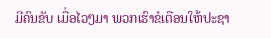ມີຄົນຂັບ ເມື່ອໄວໆມາ ພວກເຮົາຂໍເຕືອນໃຫ້ປະຊາ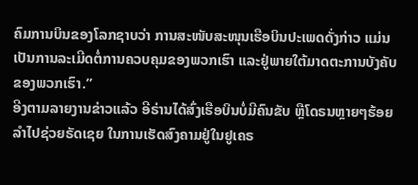ຄົມການບິນຂອງໂລກຊາບວ່າ ການສະໜັບສະໜຸນເຮືອບິນປະເພດດັ່ງກ່າວ ແມ່ນເປັນການລະເມີດຕໍ່ການຄວບຄຸມຂອງພວກເຮົາ ແລະຢູ່ພາຍໃຕ້ມາດຕະການບັງຄັບຂອງພວກເຮົາ.”
ອີງຕາມລາຍງານຂ່າວແລ້ວ ອີຣ່ານໄດ້ສົ່ງເຮືອບິນບໍ່ມີຄົນຂັບ ຫຼືໂດຣນຫຼາຍໆຮ້ອຍລຳໄປຊ່ວຍຣັດເຊຍ ໃນການເຮັດສົງຄາມຢູ່ໃນຢູເຄຣ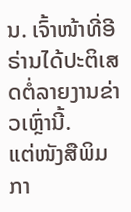ນ. ເຈົ້າໜ້າທີ່ອີຣ່ານໄດ້ປະຕິເສດຕໍ່ລາຍງານຂ່າວເຫຼົ່ານີ້.
ແຕ່ໜັງສືພິມ ກາ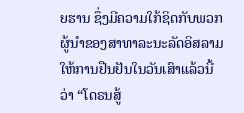ຍຮານ ຊຶ່ງມີຄວາມໃກ້ຊິດກັບພວກຜູ້ນຳຂອງສາທາລະນະລັດອິສລາມ ໃຫ້ການຢືນຢັນໃນວັນເສົາແລ້ວນີ້ວ່າ “ໂດຣນສູ້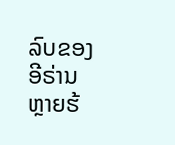ລົບຂອງອີຣ່ານຫຼາຍຮ້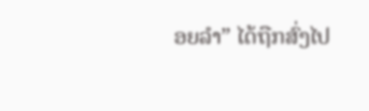ອຍລຳ” ໄດ້ຖືກສົ່ງໄປ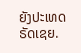ຍັງປະເທດຣັດເຊຍ.